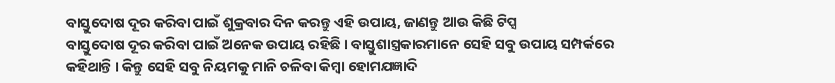ବାସ୍ତୁଦୋଷ ଦୂର କରିବା ପାଇଁ ଶୁକ୍ରବାର ଦିନ କରନ୍ତୁ ଏହି ଉପାୟ, ଜାଣନ୍ତୁ ଆଉ କିଛି ଟିପ୍ସ
ବାସ୍ତୁଦୋଷ ଦୂର କରିବା ପାଇଁ ଅନେକ ଉପାୟ ରହିଛି । ବାସ୍ତୁଶାସ୍ତ୍ରକାରମାନେ ସେହି ସବୁ ଉପାୟ ସମ୍ପର୍କରେ କହିଥାନ୍ତି । କିନ୍ତୁ ସେହି ସବୁ ନିୟମକୁ ମାନି ଚଳିବା କିମ୍ବା ହୋମଯଜ୍ଞାଦି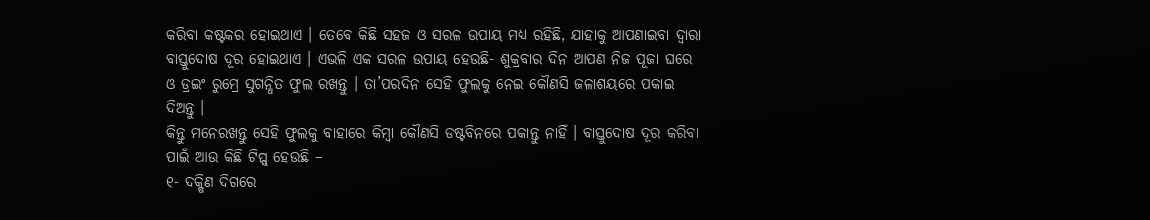କରିବା କଷ୍ଟକର ହୋଇଥାଏ । ତେବେ କିଛି ସହଜ ଓ ସରଳ ଉପାୟ ମଧ୍ୟ ରହିଛି, ଯାହାକୁ ଆପଣାଇବା ଦ୍ୱାରା ବାସ୍ତୁଦୋଷ ଦୂର ହୋଇଥାଏ । ଏଭଳି ଏକ ସରଳ ଉପାୟ ହେଉଛି- ଶୁକ୍ରବାର ଦିନ ଆପଣ ନିଜ ପୂଜା ଘରେ ଓ ଡ୍ରଇଂ ରୁମ୍ରେ ସୁଗନ୍ଧିତ ଫୁଲ ରଖନ୍ତୁ । ତା’ପରଦିନ ସେହି ଫୁଲକୁ ନେଇ କୌଣସି ଜଳାଶୟରେ ପକାଇ ଦିଅନ୍ତୁ ।
କିନ୍ତୁ ମନେରଖନ୍ତୁ ସେହି ଫୁଲକୁ ବାହାରେ କିମ୍ବା କୌଣସି ଡଷ୍ଟବିନରେ ପକାନ୍ତୁ ନାହିଁ । ବାସ୍ତୁଦୋଷ ଦୂର କରିବା ପାଇଁ ଆଉ କିଛି ଟିପ୍ସ୍ ହେଉଛି –
୧- ଦକ୍ଷିଣ ଦିଗରେ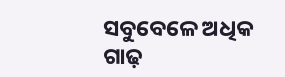ସବୁବେଳେ ଅଧିକ ଗାଢ଼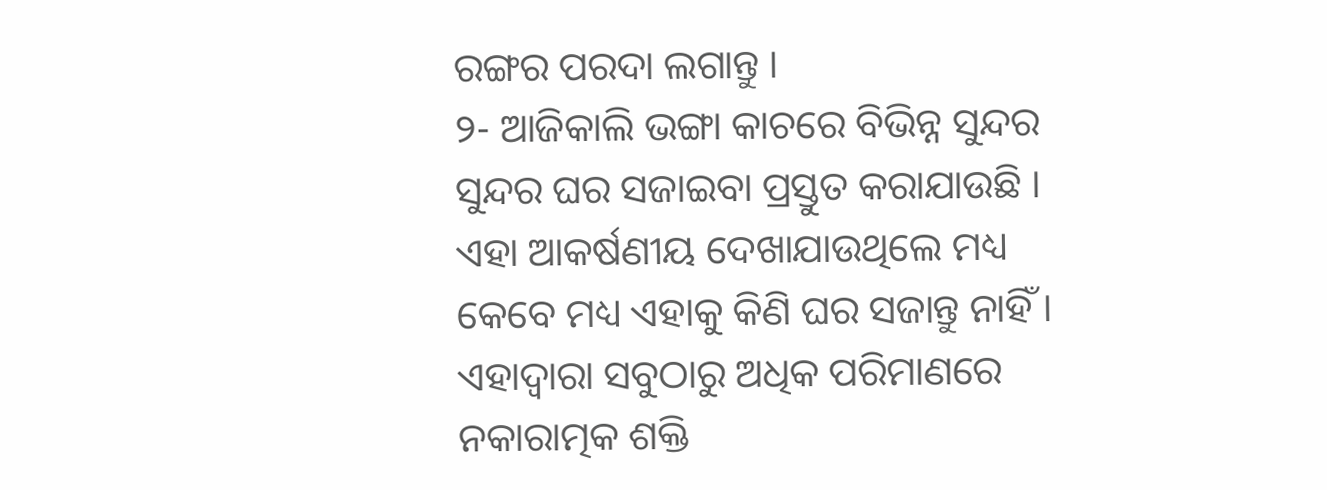ରଙ୍ଗର ପରଦା ଲଗାନ୍ତୁ ।
୨- ଆଜିକାଲି ଭଙ୍ଗା କାଚରେ ବିଭିନ୍ନ ସୁନ୍ଦର ସୁନ୍ଦର ଘର ସଜାଇବା ପ୍ରସ୍ତୁତ କରାଯାଉଛି । ଏହା ଆକର୍ଷଣୀୟ ଦେଖାଯାଉଥିଲେ ମଧ୍ୟ କେବେ ମଧ୍ୟ ଏହାକୁ କିଣି ଘର ସଜାନ୍ତୁ ନାହିଁ । ଏହାଦ୍ୱାରା ସବୁଠାରୁ ଅଧିକ ପରିମାଣରେ ନକାରାତ୍ମକ ଶକ୍ତି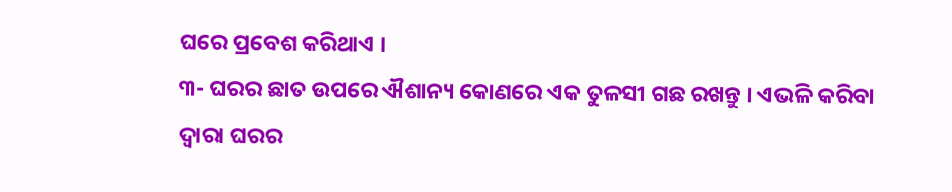ଘରେ ପ୍ରବେଶ କରିଥାଏ ।
୩- ଘରର ଛାତ ଉପରେ ଐଶାନ୍ୟ କୋଣରେ ଏକ ତୁଳସୀ ଗଛ ରଖନ୍ତୁ । ଏଭଳି କରିବା ଦ୍ୱାରା ଘରର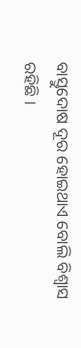ବାସ୍ତୁଦୋଷ ଦୂର ହୋଇଥାଏ ବୋଲି ବିଶ୍ୱାସ ରହିଛି ।